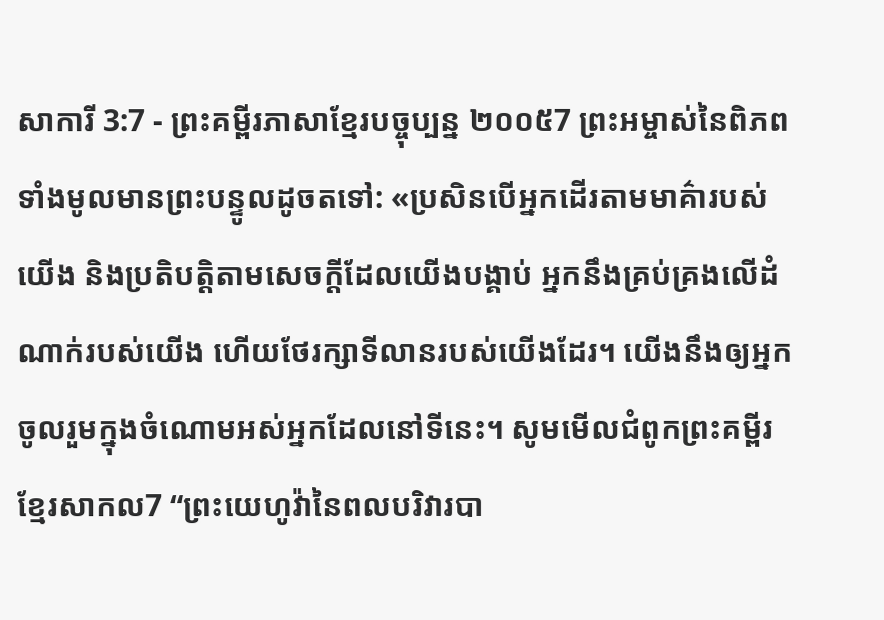សាការី 3:7 - ព្រះគម្ពីរភាសាខ្មែរបច្ចុប្បន្ន ២០០៥7 ព្រះអម្ចាស់នៃពិភពទាំងមូលមានព្រះបន្ទូលដូចតទៅ: «ប្រសិនបើអ្នកដើរតាមមាគ៌ារបស់យើង និងប្រតិបត្តិតាមសេចក្ដីដែលយើងបង្គាប់ អ្នកនឹងគ្រប់គ្រងលើដំណាក់របស់យើង ហើយថែរក្សាទីលានរបស់យើងដែរ។ យើងនឹងឲ្យអ្នកចូលរួមក្នុងចំណោមអស់អ្នកដែលនៅទីនេះ។ សូមមើលជំពូកព្រះគម្ពីរខ្មែរសាកល7 “ព្រះយេហូវ៉ានៃពលបរិវារបា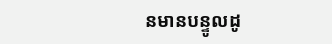នមានបន្ទូលដូ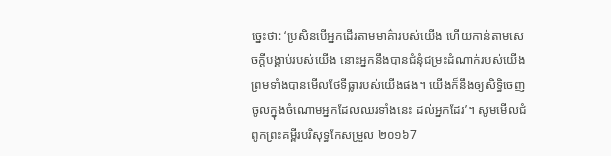ច្នេះថា: ‘ប្រសិនបើអ្នកដើរតាមមាគ៌ារបស់យើង ហើយកាន់តាមសេចក្ដីបង្គាប់របស់យើង នោះអ្នកនឹងបានជំនុំជម្រះដំណាក់របស់យើង ព្រមទាំងបានមើលថែទីធ្លារបស់យើងផង។ យើងក៏នឹងឲ្យសិទ្ធិចេញចូលក្នុងចំណោមអ្នកដែលឈរទាំងនេះ ដល់អ្នកដែរ’។ សូមមើលជំពូកព្រះគម្ពីរបរិសុទ្ធកែសម្រួល ២០១៦7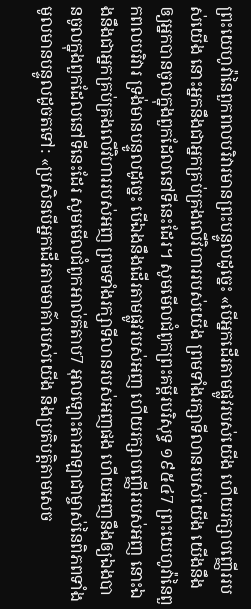ព្រះយេហូវ៉ានៃពួកពលបរិវារមានព្រះបន្ទូលដូច្នេះ «បើអ្នកដើរតាមផ្លូវរបស់យើង ហើយរក្សាបញ្ញើររបស់យើង នោះអ្នកនឹងជាអ្នកគ្រប់គ្រងលើវិហាររបស់យើង ព្រមទាំងរក្សាទីលានរបស់យើង យើងនឹងឲ្យអ្នកបានចូលក្នុងពួកដែលនៅទីនេះដែរ។ សូមមើលជំពូកព្រះគម្ពីរបរិសុទ្ធ ១៩៥៤7 ព្រះយេហូវ៉ានៃពួកពលបរិវារ ទ្រង់មានបន្ទូលដូច្នេះ បើឯងនឹងដើរតាមផ្លូវរបស់អញ ហើយរក្សាបញ្ញើររបស់អញ នោះឯងនឹងជាអ្នកគ្រប់គ្រងលើវិហាររបស់អញ ព្រមទាំងរក្សាទីលានរបស់អញផង ហើយអញនឹងឲ្យឯងបានចូលក្នុងពួកដែលនៅទីនេះដែរ សូមមើលជំពូកអាល់គីតាប7 អុលឡោះតាអាឡាជាម្ចាស់នៃពិភពទាំងមូលមានបន្ទូលដូចតទៅ: «ប្រសិនបើអ្នកដើរតាមមាគ៌ារបស់យើង និងប្រតិបត្តិតាមសេច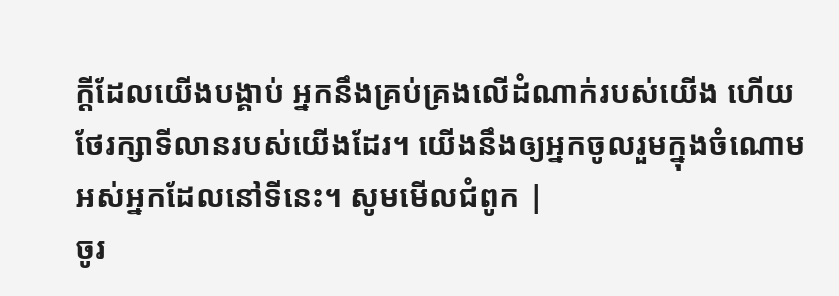ក្ដីដែលយើងបង្គាប់ អ្នកនឹងគ្រប់គ្រងលើដំណាក់របស់យើង ហើយថែរក្សាទីលានរបស់យើងដែរ។ យើងនឹងឲ្យអ្នកចូលរួមក្នុងចំណោមអស់អ្នកដែលនៅទីនេះ។ សូមមើលជំពូក |
ចូរ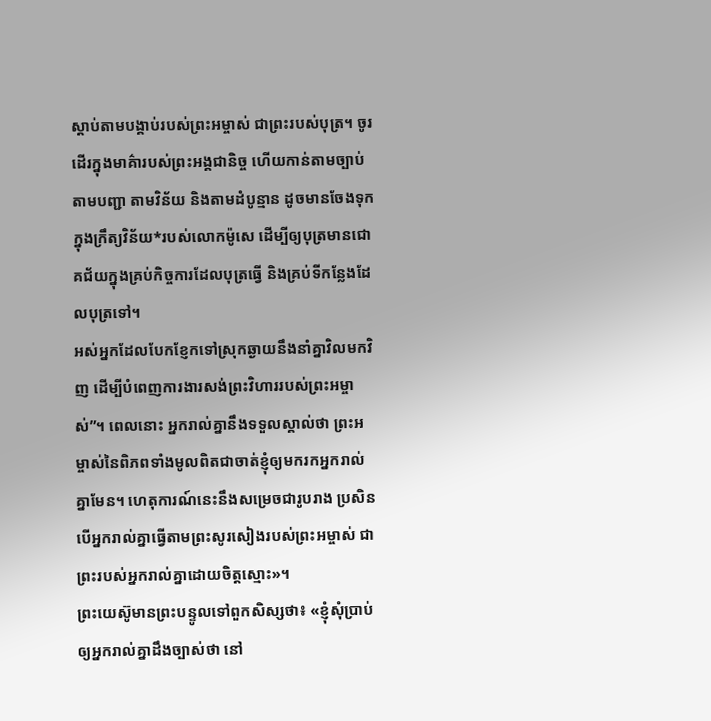ស្ដាប់តាមបង្គាប់របស់ព្រះអម្ចាស់ ជាព្រះរបស់បុត្រ។ ចូរដើរក្នុងមាគ៌ារបស់ព្រះអង្គជានិច្ច ហើយកាន់តាមច្បាប់ តាមបញ្ជា តាមវិន័យ និងតាមដំបូន្មាន ដូចមានចែងទុកក្នុងក្រឹត្យវិន័យ*របស់លោកម៉ូសេ ដើម្បីឲ្យបុត្រមានជោគជ័យក្នុងគ្រប់កិច្ចការដែលបុត្រធ្វើ និងគ្រប់ទីកន្លែងដែលបុត្រទៅ។
អស់អ្នកដែលបែកខ្ញែកទៅស្រុកឆ្ងាយនឹងនាំគ្នាវិលមកវិញ ដើម្បីបំពេញការងារសង់ព្រះវិហាររបស់ព្រះអម្ចាស់”។ ពេលនោះ អ្នករាល់គ្នានឹងទទួលស្គាល់ថា ព្រះអម្ចាស់នៃពិភពទាំងមូលពិតជាចាត់ខ្ញុំឲ្យមករកអ្នករាល់គ្នាមែន។ ហេតុការណ៍នេះនឹងសម្រេចជារូបរាង ប្រសិនបើអ្នករាល់គ្នាធ្វើតាមព្រះសូរសៀងរបស់ព្រះអម្ចាស់ ជាព្រះរបស់អ្នករាល់គ្នាដោយចិត្តស្មោះ»។
ព្រះយេស៊ូមានព្រះបន្ទូលទៅពួកសិស្សថា៖ «ខ្ញុំសុំប្រាប់ឲ្យអ្នករាល់គ្នាដឹងច្បាស់ថា នៅ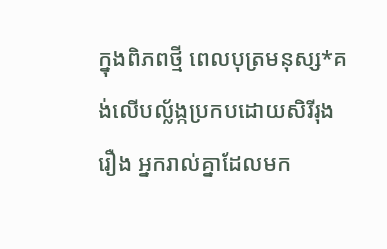ក្នុងពិភពថ្មី ពេលបុត្រមនុស្ស*គង់លើបល្ល័ង្កប្រកបដោយសិរីរុងរឿង អ្នករាល់គ្នាដែលមក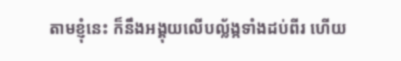តាមខ្ញុំនេះ ក៏នឹងអង្គុយលើបល្ល័ង្កទាំងដប់ពីរ ហើយ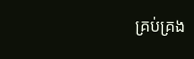គ្រប់គ្រង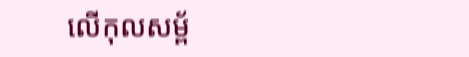លើកុលសម្ព័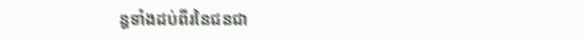ន្ធទាំងដប់ពីរនៃជនជា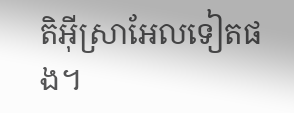តិអ៊ីស្រាអែលទៀតផង។